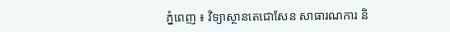ភ្នំពេញ ៖ វិទ្យាស្ថានតេជោសែន សាធារណការ និ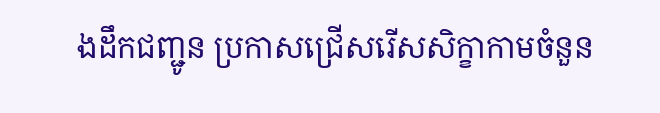ងដឹកជញ្ជូន ប្រកាសជ្រើសរើសសិក្ខាកាមចំនួន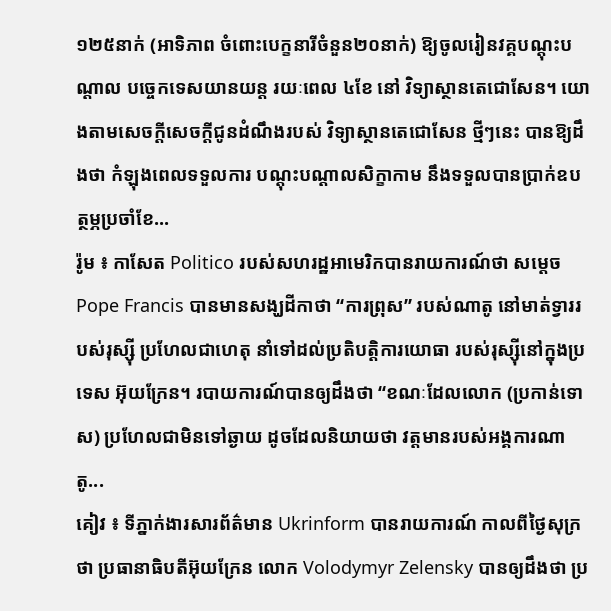១២៥នាក់ (អាទិភាព ចំពោះបេក្ខនារីចំនួន២០នាក់) ឱ្យចូលរៀនវគ្គបណ្តុះបណ្តាល បច្ចេកទេសយានយន្ត រយៈពេល ៤ខែ នៅ វិទ្យាស្ថានតេជោសែន។ យោងតាមសេចក្ដីសេចក្ដីជូនដំណឹងរបស់ វិទ្យាស្ថានតេជោសែន ថ្មីៗនេះ បានឱ្យដឹងថា កំឡុងពេលទទួលការ បណ្តុះបណ្តាលសិក្ខាកាម នឹងទទួលបានប្រាក់ឧបត្ថម្ភប្រចាំខែ...
រ៉ូម ៖ កាសែត Politico របស់សហរដ្ឋអាមេរិកបានរាយការណ៍ថា សម្តេច Pope Francis បានមានសង្ឃដីកាថា “ការព្រុស” របស់ណាតូ នៅមាត់ទ្វាររបស់រុស្ស៊ី ប្រហែលជាហេតុ នាំទៅដល់ប្រតិបត្តិការយោធា របស់រុស្ស៊ីនៅក្នុងប្រទេស អ៊ុយក្រែន។ របាយការណ៍បានឲ្យដឹងថា “ខណៈដែលលោក (ប្រកាន់ទោស) ប្រហែលជាមិនទៅឆ្ងាយ ដូចដែលនិយាយថា វត្តមានរបស់អង្គការណាតូ...
គៀវ ៖ ទីភ្នាក់ងារសារព័ត៌មាន Ukrinform បានរាយការណ៍ កាលពីថ្ងៃសុក្រថា ប្រធានាធិបតីអ៊ុយក្រែន លោក Volodymyr Zelensky បានឲ្យដឹងថា ប្រ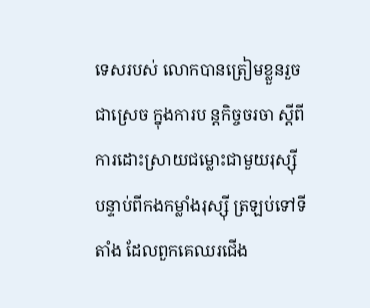ទេសរបស់ លោកបានត្រៀមខ្លួនរួច ជាស្រេច ក្នុងការប ន្តកិច្ចចរចា ស្តីពីការដោះស្រាយជម្លោះជាមួយរុស្ស៊ី បន្ទាប់ពីកងកម្លាំងរុស្ស៊ី ត្រឡប់ទៅទីតាំង ដែលពួកគេឈរជើង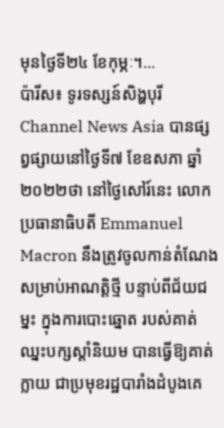មុនថ្ងៃទី២៤ ខែកុម្ភៈ។...
ប៉ារីស៖ ទូរទស្សន៍សិង្ហបុរី Channel News Asia បានផ្សព្វផ្សាយនៅថ្ងៃទី៧ ខែឧសភា ឆ្នាំ២០២២ថា នៅថ្ងៃសៅរ៍នេះ លោក ប្រធានាធិបតី Emmanuel Macron នឹងត្រូវចូលកាន់តំណែង សម្រាប់អាណត្តិថ្មី បន្ទាប់ពីជ័យជម្នះ ក្នុងការបោះឆ្នោត របស់គាត់ឈ្នះបក្សស្តាំនិយម បានធ្វើឱ្យគាត់ក្លាយ ជាប្រមុខរដ្ឋបារាំងដំបូងគេ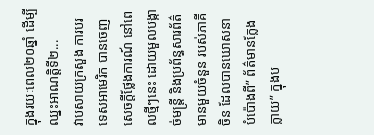ក្នុងរយៈពេល២០ឆ្នាំ ដើម្បីឈ្នះអាណត្តិទី២...
វាបសាយក្រសួង ការបរទេសអាមេរិក បានចេញសេចក្តីថ្លែងការណ៍ នៅពេលថ្មីៗនេះ ដោយមួលបង្កាច់មន្ត្រី និងប្រព័ន្ធសារព័ត៌មានមួយចំនួន របស់ភាគីចិន ដែលបានឃោសនា បំប៉ោងពី” ព័ត៌មានក្លែងក្លាយ” ក្នុងប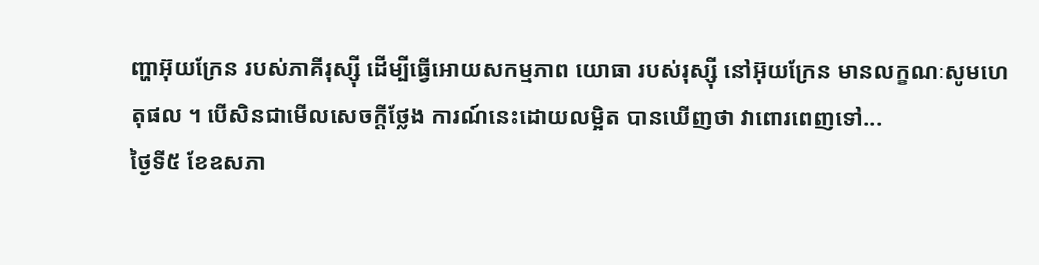ញ្ហាអ៊ុយក្រែន របស់ភាគីរុស្ស៊ី ដើម្បីធ្វើអោយសកម្មភាព យោធា របស់រុស្ស៊ី នៅអ៊ុយក្រែន មានលក្ខណៈសូមហេតុផល ។ បើសិនជាមើលសេចក្តីថ្លែង ការណ៍នេះដោយលម្អិត បានឃើញថា វាពោរពេញទៅ...
ថ្ងៃទី៥ ខែឧសភា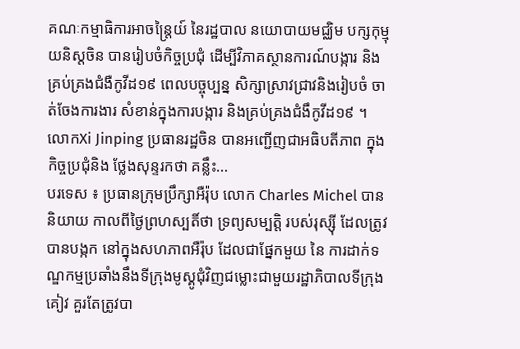គណៈកម្មាធិការអាចន្ត្រៃយ៍ នៃរដ្ឋបាល នយោបាយមជ្ឈិម បក្សកុម្មុយនិស្តចិន បានរៀបចំកិច្ចប្រជុំ ដើម្បីវិភាគស្ថានការណ៍បង្ការ និងគ្រប់គ្រងជំងឺកូវីដ១៩ ពេលបច្ចុប្បន្ន សិក្សាស្រាវជ្រាវនិងរៀបចំ ចាត់ចែងការងារ សំខាន់ក្នុងការបង្ការ និងគ្រប់គ្រងជំងឹកូវីដ១៩ ។ លោកXi Jinping ប្រធានរដ្ឋចិន បានអញ្ជើញជាអធិបតីភាព ក្នុងកិច្ចប្រជុំនិង ថ្លែងសុន្ទរកថា គន្លឹះ...
បរទេស ៖ ប្រធានក្រុមប្រឹក្សាអឺរ៉ុប លោក Charles Michel បាននិយាយ កាលពីថ្ងៃព្រហស្បតិ៍ថា ទ្រព្យសម្បត្តិ របស់រុស្ស៊ី ដែលត្រូវបានបង្កក នៅក្នុងសហភាពអឺរ៉ុប ដែលជាផ្នែកមួយ នៃ ការដាក់ទណ្ឌកម្មប្រឆាំងនឹងទីក្រុងមូស្គូជុំវិញជម្លោះជាមួយរដ្ឋាភិបាលទីក្រុងគៀវ គួរតែត្រូវបា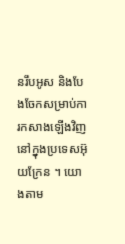នរឹបអូស និងបែងចែកសម្រាប់ការកសាងឡើងវិញ នៅក្នុងប្រទេសអ៊ុយក្រែន ។ យោងតាម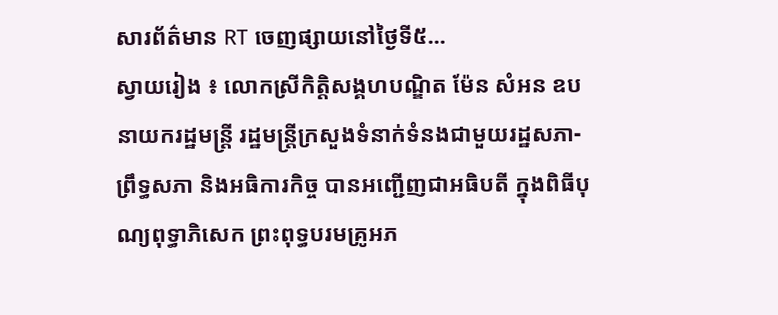សារព័ត៌មាន RT ចេញផ្សាយនៅថ្ងៃទី៥...
ស្វាយរៀង ៖ លោកស្រីកិត្តិសង្គហបណ្ឌិត ម៉ែន សំអន ឧបនាយករដ្ឋមន្ត្រី រដ្ឋមន្ត្រីក្រសួងទំនាក់ទំនងជាមួយរដ្ឋសភា-ព្រឹទ្ធសភា និងអធិការកិច្ច បានអញ្ជើញជាអធិបតី ក្នុងពិធីបុណ្យពុទ្ធាភិសេក ព្រះពុទ្ធបរមគ្រូអភ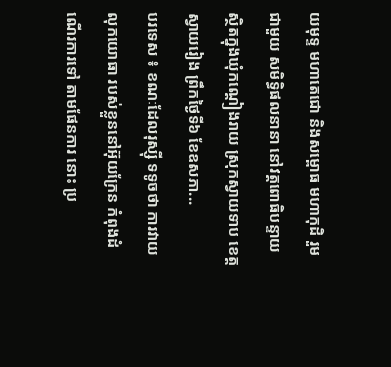យមុទ្ទ មហាតេជោ និងសម្ពោធ មហាកុដិ រួមជាមួយ សមិទ្ធិផលនានា នៅវត្ដពោធិបន្ទាយ ស្ថិតក្នុងឃុំកណ្តៀងរាយ ស្រុកស្វាយទាប ខេត្តស្វាយរៀង ព្រឹកថ្ងៃទី៦ ខែឧសភា...
បរទេស ៖ ខណៈដែលរុស្ស៊ី ទទូចថា ការវាយលុកយោធា របស់ខ្លួននៅអ៊ុយក្រែន កំពុងដំណើរការទៅ តាមផែនការ នោះ ប្រ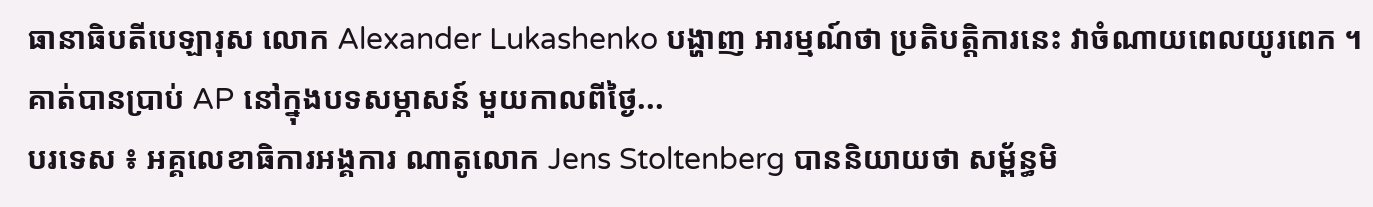ធានាធិបតីបេឡារុស លោក Alexander Lukashenko បង្ហាញ អារម្មណ៍ថា ប្រតិបត្តិការនេះ វាចំណាយពេលយូរពេក ។ គាត់បានប្រាប់ AP នៅក្នុងបទសម្ភាសន៍ មួយកាលពីថ្ងៃ...
បរទេស ៖ អគ្គលេខាធិការអង្គការ ណាតូលោក Jens Stoltenberg បាននិយាយថា សម្ព័ន្ធមិ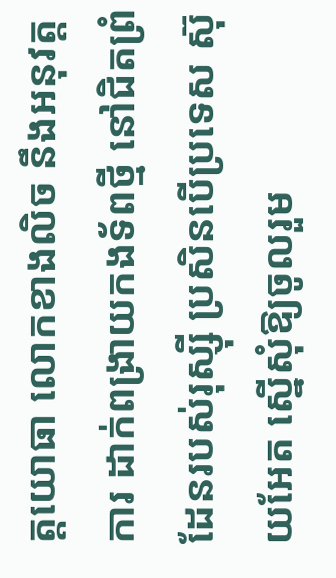ត្តយោធា លោកខាងលិច នឹងអនុវត្តការ ដាក់ពង្រាយកងទ័ពថ្មី នៅជិតព្រំដែនរបស់រុស្ស៊ី ប្រសិនបើប្រទេស ស៊ុយអែត ស្នើសុំឱ្យចូលរួម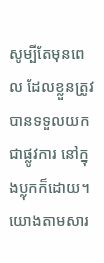សូម្បីតែមុនពេល ដែលខ្លួនត្រូវបានទទួលយកជាផ្លូវការ នៅក្នុងប្លុកក៏ដោយ។ យោងតាមសារ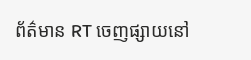ព័ត៌មាន RT ចេញផ្សាយនៅ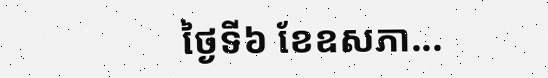ថ្ងៃទី៦ ខែឧសភា...